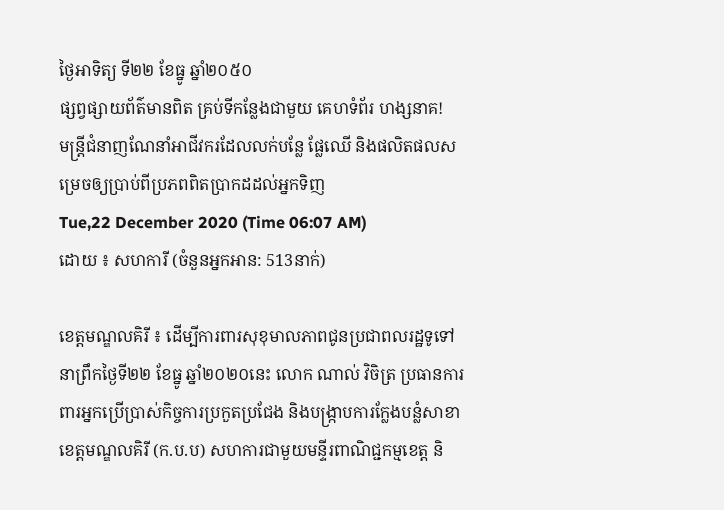ថ្ងៃអាទិត្យ ទី២២ ខែធ្នូ ឆ្នាំ២០៥០
ផ្សព្វផ្សាយព័ត៌មានពិត គ្រប់ទីកន្លែងជាមួយ គេហទំព័រ ហង្សនាគ!
មន្រ្តីជំនាញណែនាំអាជីវករដែលលក់បន្លែ ផ្លែឈើ និងផលិតផលសម្រេចឲ្យប្រាប់ពីប្រភពពិតប្រាកដដល់អ្នកទិញ
Tue,22 December 2020 (Time 06:07 AM)
ដោយ ៖ សហការី (ចំនួនអ្នកអាន: 513នាក់)

ខេត្តមណ្ឌលគិរី ៖ ដើម្បីការពារសុខុមាលភាពជូនប្រជាពលរដ្ឋទូទៅ នាព្រឹកថ្ងៃទី២២ ខែធ្នូ ឆ្នាំ២០២០នេះ លោក ណាល់ វិចិត្រ ប្រធានការពារអ្នកប្រើប្រាស់កិច្ចការប្រកួតប្រជែង និងបង្រ្កាបការក្លែងបន្លំសាខាខេត្តមណ្ឌលគិរី (ក.ប.ប) សហការជាមួយមន្ទីរពាណិជ្ជកម្មខេត្ត និ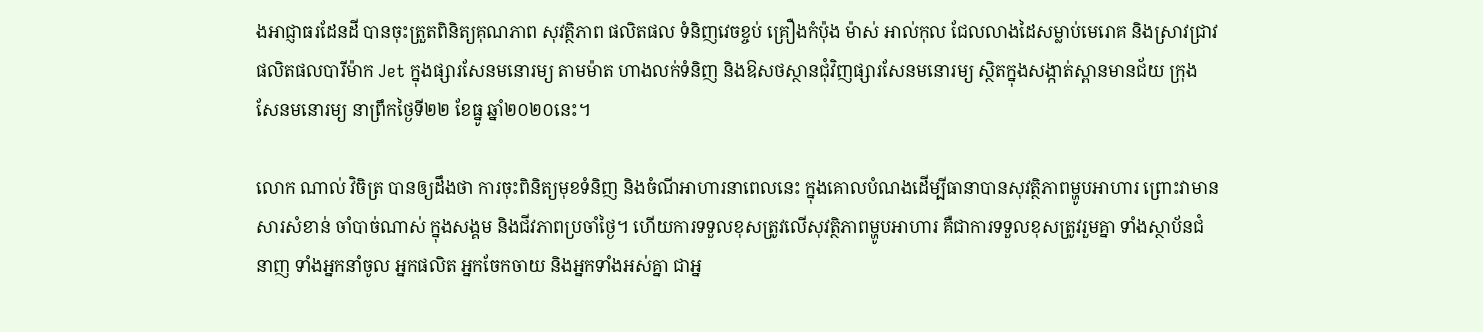ងអាជ្ញាធរដែនដី បានចុះត្រួតពិនិត្យគុណភាព សុវត្ថិភាព ផលិតផល ទំនិញវេចខ្ចប់ គ្រឿងកំប៉ុង ម៉ាស់ អាល់កុល ជែលលាងដៃសម្លាប់មេរោគ និងស្រាវជ្រាវផលិតផលបារីម៉ាក Jet ក្នុងផ្សារសែនមនោរម្យ តាមម៉ាត ហាងលក់ទំនិញ និងឱសថស្ថានជុំវិញផ្សារសែនមនោរម្យ ស្ថិតក្នុងសង្កាត់ស្ពានមានជ័យ ក្រុងសែនមនោរម្យ នាព្រឹកថ្ងៃទី២២ ខែធ្នូ ឆ្នាំ២០២០នេះ។

លោក ណាល់ វិចិត្រ បានឲ្យដឹងថា ការចុះពិនិត្យមុខទំនិញ និងចំណីអាហារនាពេលនេះ ក្នុងគោលបំណងដើម្បីធានាបានសុវត្ថិភាពម្ហូបអាហារ ព្រោះវាមានសារសំខាន់ ចាំបាច់ណាស់ ក្នុងសង្គម និងជីវភាពប្រចាំថ្ងៃ។ ហើយការទទួលខុសត្រូវលើសុវត្ថិភាពម្ហូបអាហារ គឺជាការទទួលខុសត្រូវរួមគ្នា ទាំងស្ថាប័នជំនាញ ទាំងអ្នកនាំចូល អ្នកផលិត អ្នកចែកចាយ និងអ្នកទាំងអស់គ្នា ជាអ្ន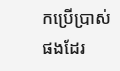កប្រើប្រាស់ផងដែរ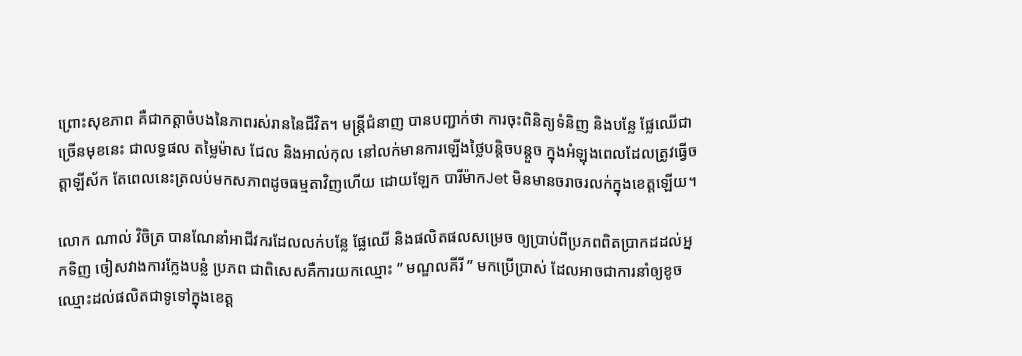ព្រោះសុខភាព គឺជាកត្តាចំបងនៃភាពរស់រាននៃជីវិត។ មន្រ្តីជំនាញ បានបញ្ជាក់ថា ការចុះពិនិត្យទំនិញ និងបន្លែ ផ្លែឈើជាច្រើនមុខនេះ ជាលទ្ធផល តម្លៃម៉ាស ជែល និងអាល់កុល នៅលក់មានការឡើងថ្លៃបន្តិចបន្តួច ក្នុងអំឡុងពេលដែលត្រូវធ្វើចត្តាឡីស័ក តែពេលនេះត្រលប់មកសភាពដូចធម្មតាវិញហើយ ដោយឡែក បារីម៉ាកJet មិនមានចរាចរលក់ក្នុងខេត្តឡើយ។

លោក ណាល់ វិចិត្រ បានណែនាំអាជីវករដែលលក់បន្លែ ផ្លែឈើ និងផលិតផលសម្រេច ឲ្យប្រាប់ពីប្រភពពិតប្រាកដដល់អ្នកទិញ ចៀសវាងការក្លែងបន្លំ ប្រភព ជាពិសេសគឺការយកឈ្មោះ ” មណ្ឌលគីរី ” មកប្រើប្រាស់ ដែលអាចជាការនាំឲ្យខូចឈ្មោះដល់ផលិតជាទូទៅក្នុងខេត្ត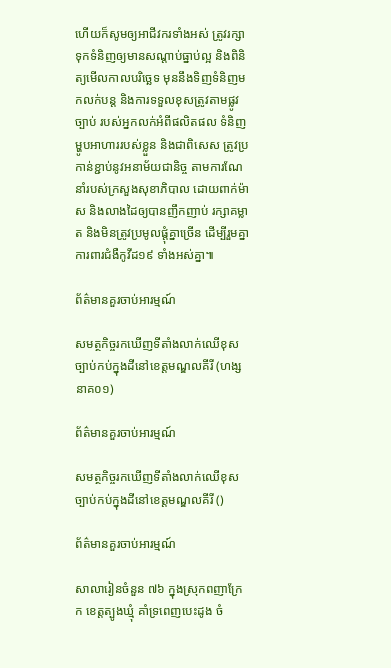ហើយក៏សូមឲ្យអាជីវករទាំងអស់ ត្រូវរក្សាទុកទំនិញឲ្យមានសណ្តាប់ធ្នាប់ល្អ និងពិនិត្យមើលកាលបរិច្ឆេទ មុននឹងទិញទំនិញមកលក់បន្ត និងការទទួលខុសត្រូវតាមផ្លូវច្បាប់ របស់អ្នកលក់អំពីផលិតផល ទំនិញ ម្ហូបអាហាររបស់ខ្លួន និងជាពិសេស ត្រូវប្រកាន់ខ្ជាប់នូវអនាម័យជានិច្ច តាមការណែនាំរបស់ក្រសួងសុខាភិបាល ដោយពាក់ម៉ាស និងលាងដៃឲ្យបានញឹកញាប់ រក្សាគម្លាត និងមិនត្រូវប្រមូលផ្តុំគ្នាច្រើន ដើម្បីរួមគ្នាការពារជំងឺកូវីដ១៩ ទាំងអស់គ្នា៕

ព័ត៌មានគួរចាប់អារម្មណ៍

សមត្ថកិច្ចរកឃើញទីតាំងលាក់ឈើខុសច្បាប់កប់ក្នុងដីនៅខេត្តមណ្ឌលគីរី (ហង្សនាគ០១)

ព័ត៌មានគួរចាប់អារម្មណ៍

សមត្ថកិច្ចរកឃើញទីតាំងលាក់ឈើខុសច្បាប់កប់ក្នុងដីនៅខេត្តមណ្ឌលគីរី ()

ព័ត៌មានគួរចាប់អារម្មណ៍

សាលារៀនចំនួន ៧៦ ក្នុងស្រុកពញាក្រែក ខេត្តត្បូងឃ្មុំ គាំទ្រពេញបេះដូង ចំ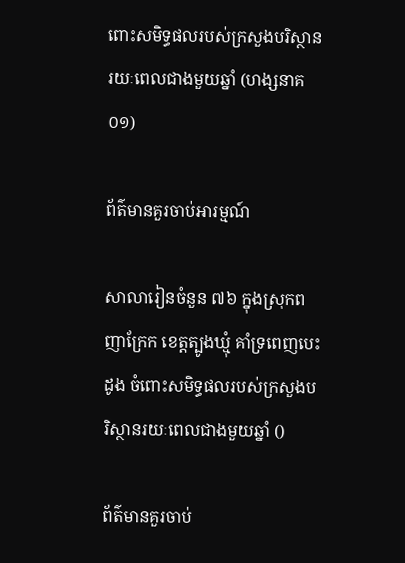ពោះសមិទ្ធផលរបស់ក្រសួងបរិស្ថានរយៈពេលជាងមួយឆ្នាំ (ហង្សនាគ០១)

ព័ត៌មានគួរចាប់អារម្មណ៍

សាលារៀនចំនួន ៧៦ ក្នុងស្រុកពញាក្រែក ខេត្តត្បូងឃ្មុំ គាំទ្រពេញបេះដូង ចំពោះសមិទ្ធផលរបស់ក្រសួងបរិស្ថានរយៈពេលជាងមួយឆ្នាំ ()

ព័ត៌មានគួរចាប់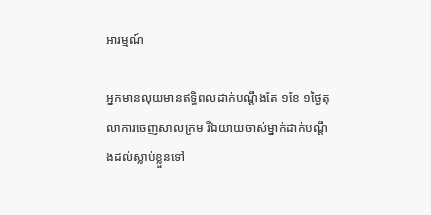អារម្មណ៍

អ្នកមានលុយមានឥទ្ធិពលដាក់បណ្តឹងតែ ១ខែ ១ថ្ងៃតុលាការចេញសាលក្រម រីឯយាយចាស់ម្នាក់ដាក់បណ្តឹងដល់ស្លាប់ខ្លួនទៅ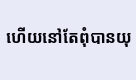ហើយនៅតែពុំបានយុ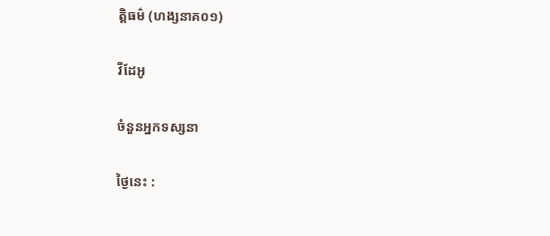ត្តិធម៌ (ហង្សនាគ០១)

វីដែអូ

ចំនួនអ្នកទស្សនា

ថ្ងៃនេះ :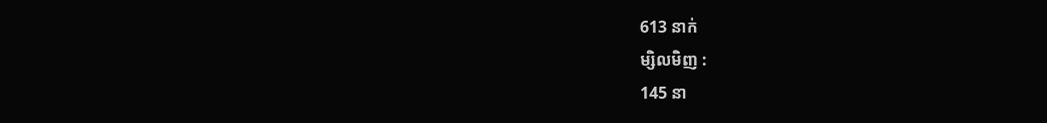613 នាក់
ម្សិលមិញ :
145 នា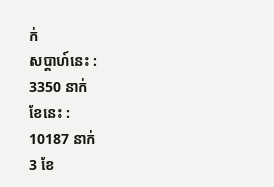ក់
សប្តាហ៍នេះ :
3350 នាក់
ខែនេះ :
10187 នាក់
3 ខែ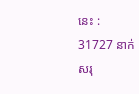នេះ :
31727 នាក់
សរុ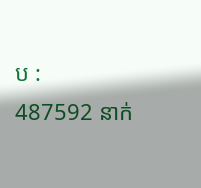ប :
487592 នាក់